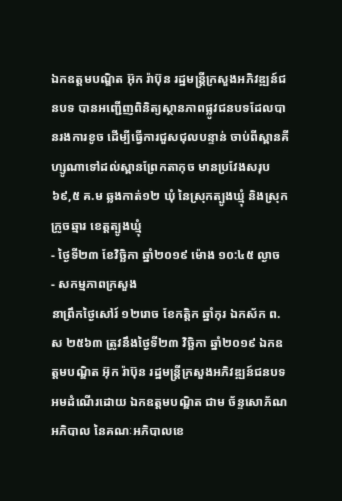ឯកឧត្តមបណ្ឌិត អ៊ុក រ៉ាប៊ុន រដ្ឋមន្រ្តីក្រសួងអភិវឌ្ឍន៍ជនបទ បានអញ្ជេីញពិនិត្យស្ថានភាពផ្លូវជនបទដែលបានរងការខូច ដេីម្បីធ្វេីការជួសជុលបន្ទាន់ ចាប់ពីស្ពានគីហ្សូណាទៅដល់ស្ពានព្រែកតាកុច មានប្រវែងសរុប ៦៩,៥ គ.ម ឆ្លងកាត់១២ ឃុំ នៃស្រុកត្បូងឃ្មុំ និងស្រុកក្រូចឆ្មារ ខេត្តត្បូងឃ្មុំ
- ថ្ងៃទី២៣ ខែវិច្ឆិកា ឆ្នាំ២០១៩ ម៉ោង ១០:៤៥ ល្ងាច
- សកម្មភាពក្រសួង
នាព្រឹកថ្ងៃសៅរ៍ ១២រោច ខែកត្តិក ឆ្នាំកុរ ឯកស័ក ព.ស ២៥៦៣ ត្រូវនឹងថ្ងៃទី២៣ វិច្ឆិកា ឆ្នាំ២០១៩ ឯកឧត្តមបណ្ឌិត អ៊ុក រ៉ាប៊ុន រដ្ឋមន្រ្តីក្រសួងអភិវឌ្ឍន៍ជនបទ អមដំណើរដោយ ឯកឧត្តមបណ្ឌិត ជាម ច័ន្ទសោភ័ណ អភិបាល នៃគណៈអភិបាលខេ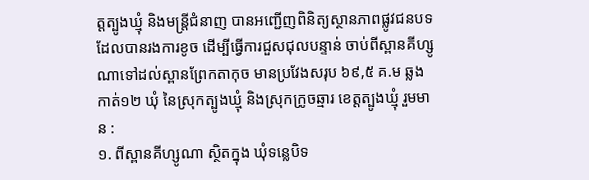ត្តត្បូងឃ្មុំ និងមន្រ្តីជំនាញ បានអញ្ជេីញពិនិត្យស្ថានភាពផ្លូវជនបទដែលបានរងការខូច ដេីម្បីធ្វេីការជួសជុលបន្ទាន់ ចាប់ពីស្ពានគីហ្សូណាទៅដល់ស្ពានព្រែកតាកុច មានប្រវែងសរុប ៦៩,៥ គ.ម ឆ្លងកាត់១២ ឃុំ នៃស្រុកត្បូងឃ្មុំ និងស្រុកក្រូចឆ្មារ ខេត្តត្បូងឃ្មុំ រួមមាន :
១. ពីស្ពានគីហ្សូណា ស្ថិតក្នុង ឃុំទន្លេបិទ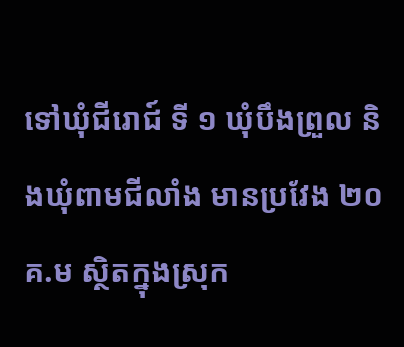ទៅឃុំជីរោជ៍ ទី ១ ឃុំបឹងព្រួល និងឃុំពាមជីលាំង មានប្រវែង ២០ គ.ម ស្ថិតក្នុងស្រុក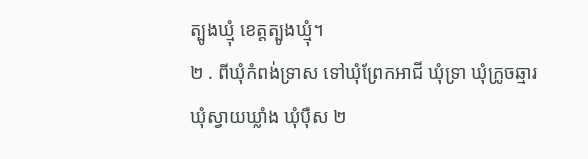ត្បូងឃ្មុំ ខេត្តត្បូងឃ្មុំ។
២ . ពីឃុំកំពង់ទ្រាស ទៅឃុំព្រែកអាជី ឃុំទ្រា ឃុំក្រូចឆ្មារ ឃុំស្វាយឃ្លាំង ឃុំប៉ឺស ២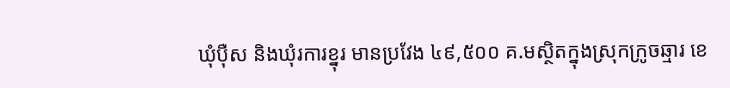ឃុំប៉ឺស និងឃុំរការខ្នុរ មានប្រវែង ៤៩,៥០០ គ.មស្ថិតក្នុងស្រុកក្រូចឆ្មារ ខេ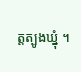ត្តត្បូងឃ្នុំ ។